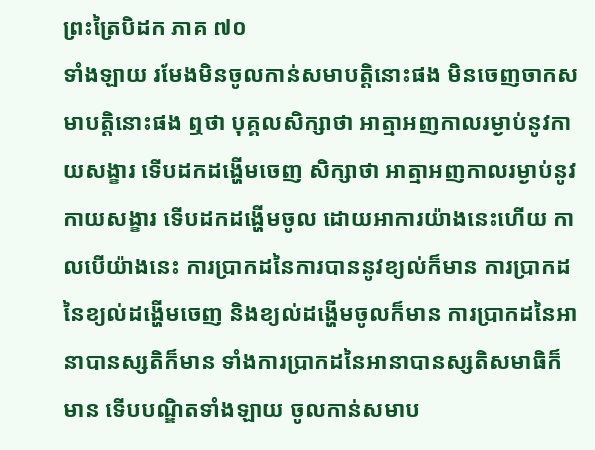ព្រះត្រៃបិដក ភាគ ៧០
ទាំងឡាយ រមែងមិនចូលកាន់សមាបត្តិនោះផង មិនចេញចាកសមាបត្តិនោះផង ឮថា បុគ្គលសិក្សាថា អាត្មាអញកាលរម្ងាប់នូវកាយសង្ខារ ទើបដកដង្ហើមចេញ សិក្សាថា អាត្មាអញកាលរម្ងាប់នូវកាយសង្ខារ ទើបដកដង្ហើមចូល ដោយអាការយ៉ាងនេះហើយ កាលបើយ៉ាងនេះ ការប្រាកដនៃការបាននូវខ្យល់ក៏មាន ការប្រាកដនៃខ្យល់ដង្ហើមចេញ និងខ្យល់ដង្ហើមចូលក៏មាន ការប្រាកដនៃអានាបានស្សតិក៏មាន ទាំងការប្រាកដនៃអានាបានស្សតិសមាធិក៏មាន ទើបបណ្ឌិតទាំងឡាយ ចូលកាន់សមាប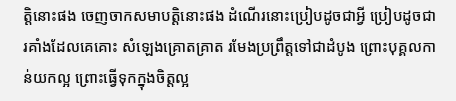ត្តិនោះផង ចេញចាកសមាបត្តិនោះផង ដំណើរនោះប្រៀបដូចជាអ្វី ប្រៀបដូចជារគាំងដែលគេគោះ សំឡេងគ្រោតគ្រាត រមែងប្រព្រឹត្តទៅជាដំបូង ព្រោះបុគ្គលកាន់យកល្អ ព្រោះធ្វើទុកក្នុងចិត្តល្អ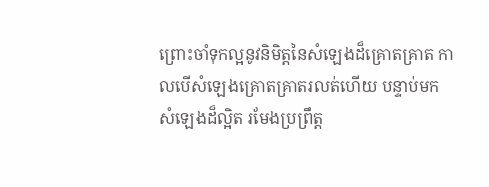ព្រោះចាំទុកល្អនូវនិមិត្តនៃសំឡេងដ៏គ្រោតគ្រាត កាលបើសំឡេងគ្រោតគ្រាតរលត់ហើយ បន្ទាប់មក សំឡេងដ៏ល្អិត រមែងប្រព្រឹត្ត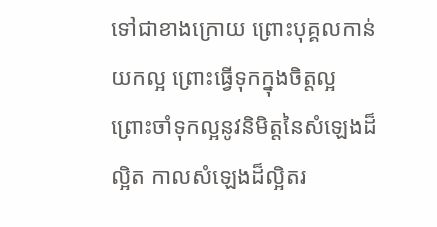ទៅជាខាងក្រោយ ព្រោះបុគ្គលកាន់យកល្អ ព្រោះធ្វើទុកក្នុងចិត្តល្អ ព្រោះចាំទុកល្អនូវនិមិត្តនៃសំឡេងដ៏ល្អិត កាលសំឡេងដ៏ល្អិតរ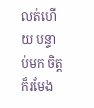លត់ហើយ បន្ទាប់មក ចិត្តក៏រមែង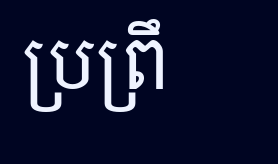ប្រព្រឹ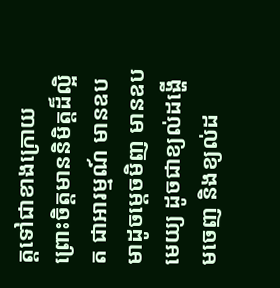ត្តទៅជាខាងក្រោយ ព្រោះចិត្តមាននិមិត្តដ៏ល្អិត ជាអារម្មណ៍ មានឧបមាដូចម្ដេចមិញ មានឧបមេយ្យ ដូចជាខ្យល់ដង្ហើមចេញ និងខ្យល់ដ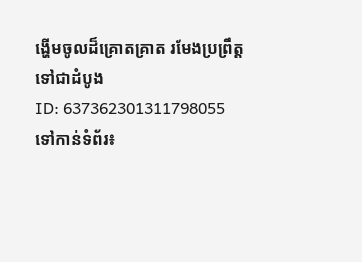ង្ហើមចូលដ៏គ្រោតគ្រាត រមែងប្រព្រឹត្តទៅជាដំបូង
ID: 637362301311798055
ទៅកាន់ទំព័រ៖